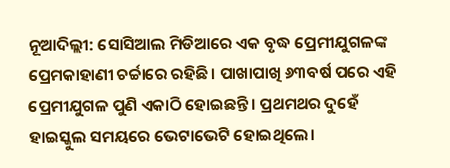ନୂଆଦିଲ୍ଲୀ: ସୋସିଆଲ ମିଡିଆରେ ଏକ ବୃଦ୍ଧ ପ୍ରେମୀଯୁଗଳଙ୍କ ପ୍ରେମକାହାଣୀ ଚର୍ଚ୍ଚାରେ ରହିଛି। ପାଖାପାଖି ୬୩ବର୍ଷ ପରେ ଏହି ପ୍ରେମୀଯୁଗଳ ପୁଣି ଏକାଠି ହୋଇଛନ୍ତି। ପ୍ରଥମଥର ଦୁହେଁ ହାଇସ୍କୁଲ ସମୟରେ ଭେଟାଭେଟି ହୋଇଥିଲେ।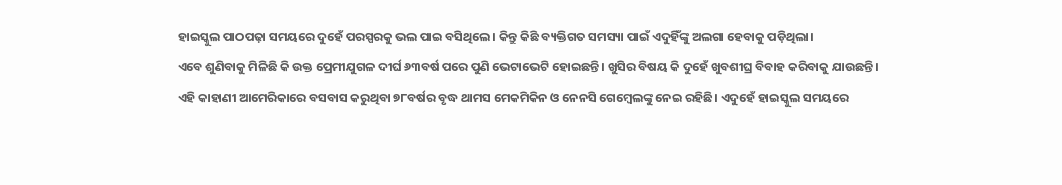ହାଇସ୍କୁଲ ପାଠପଢ଼ା ସମୟରେ ଦୁହେଁ ପରସ୍ପରକୁ ଭଲ ପାଇ ବସିଥିଲେ। କିନ୍ତୁ କିଛି ବ୍ୟକ୍ତିଗତ ସମସ୍ୟା ପାଇଁ ଏଦୁହିଁଙ୍କୁ ଅଲଗା ହେବାକୁ ପଡ଼ିଥିଲା।
ଏବେ ଶୁଣିବାକୁ ମିଳିଛି କି ଉକ୍ତ ପ୍ରେମୀଯୁଗଳ ଦୀର୍ଘ ୬୩ବର୍ଷ ପରେ ପୁଣି ଭେଟାଭେଟି ହୋଇଛନ୍ତି। ଖୁସିର ବିଷୟ କି ଦୁହେଁ ଖୁବଶୀଘ୍ର ବିବାହ କରିବାକୁ ଯାଉଛନ୍ତି।
ଏହି କାହାଣୀ ଆମେରିକାରେ ବସବାସ କରୁଥିବା ୭୮ବର୍ଷର ବୃଦ୍ଧ ଥାମସ ମେକମିକିନ ଓ ନେନସି ଗେମ୍ବେଲଙ୍କୁ ନେଇ ରହିଛି। ଏଦୁହେଁ ହାଇସ୍କୁଲ ସମୟରେ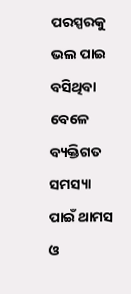ପରସ୍ପରକୁ ଭଲ ପାଇ ବସିଥିବା ବେଳେ ବ୍ୟକ୍ତିଗତ ସମସ୍ୟା ପାଇଁ ଥାମସ ଓ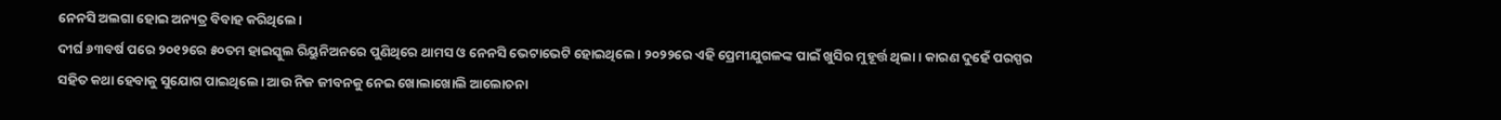ନେନସି ଅଲଗା ହୋଇ ଅନ୍ୟତ୍ର ବିବାହ କରିଥିଲେ।
ଦୀର୍ଘ ୬୩ବର୍ଷ ପରେ ୨୦୧୨ରେ ୫୦ତମ ହାଇସ୍କୁଲ ରିୟୁନିଅନରେ ପୁଣିଥିରେ ଥାମସ ଓ ନେନସି ଭେଟାଭେଟି ହୋଇଥିଲେ। ୨୦୨୨ରେ ଏହି ପ୍ରେମୀଯୁଗଳଙ୍କ ପାଇଁ ଖୁସିର ମୁହୂର୍ତ୍ତ ଥିଲା। କାରଣ ଦୁହେଁ ପରସ୍ପର ସହିତ କଥା ହେବାକୁ ସୁଯୋଗ ପାଇଥିଲେ। ଆଉ ନିଜ ଜୀବନକୁ ନେଇ ଖୋଲାଖୋଲି ଆଲୋଚନା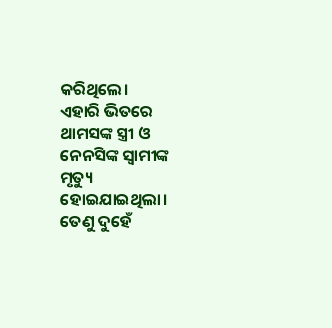କରିଥିଲେ।
ଏହାରି ଭିତରେ ଥାମସଙ୍କ ସ୍ତ୍ରୀ ଓ ନେନସିଙ୍କ ସ୍ବାମୀଙ୍କ ମୃତ୍ୟୁ ହୋଇଯାଇଥିଲା। ତେଣୁ ଦୁହେଁ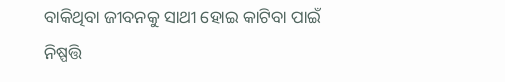ବାକିଥିବା ଜୀବନକୁ ସାଥୀ ହୋଇ କାଟିବା ପାଇଁ ନିଷ୍ପତ୍ତି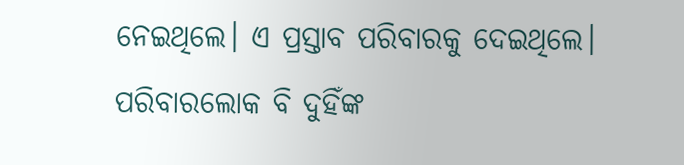ନେଇଥିଲେ। ଏ ପ୍ରସ୍ତାବ ପରିବାରକୁ ଦେଇଥିଲେ। ପରିବାରଲୋକ ବି ଦୁହିଁଙ୍କ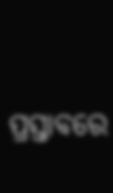ପ୍ରସ୍ତାବରେ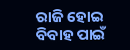ରାଜି ହୋଇ ବିବାହ ପାଇଁ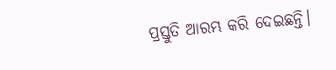ପ୍ରସ୍ତୁତି ଆରମ୍ଭ କରି ଦେଇଛନ୍ତି।